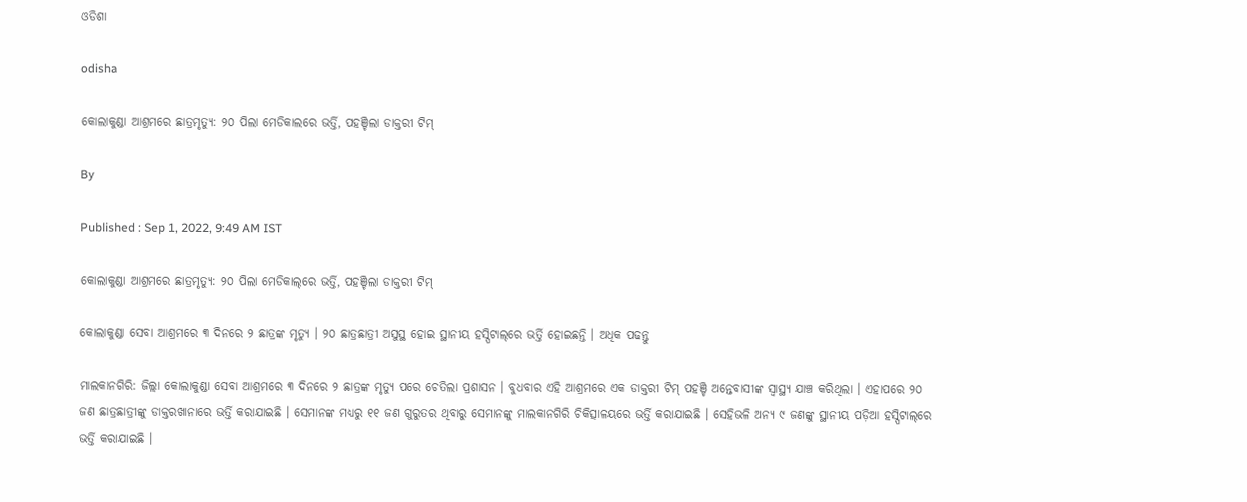ଓଡିଶା

odisha

କୋଲାକୁଣ୍ଡା ଆଶ୍ରମରେ ଛାତ୍ରମୃତ୍ୟୁ: ୨୦ ପିଲା ମେଡିକାଲରେ ଭର୍ତ୍ତି, ପହଞ୍ଚିଲା ଡାକ୍ତରୀ ଟିମ୍‌

By

Published : Sep 1, 2022, 9:49 AM IST

କୋଲାକୁଣ୍ଡା ଆଶ୍ରମରେ ଛାତ୍ରମୃତ୍ଯୁ: ୨୦ ପିଲା ମେଡିକାଲ୍‌ରେ ଭର୍ତ୍ତି, ପହଞ୍ଚିଲା ଡାକ୍ତରୀ ଟିମ୍‌

କୋଲାକୁଣ୍ଡା ସେବା ଆଶ୍ରମରେ ୩ ଦିନରେ ୨ ଛାତ୍ରଙ୍କ ମୃତ୍ୟୁ । ୨୦ ଛାତ୍ରଛାତ୍ରୀ ଅସୁସ୍ଥ ହୋଇ ସ୍ଥାନୀୟ ହସ୍ପିଟାଲ୍‌ରେ ଭର୍ତ୍ତି ହୋଇଛନ୍ତି । ଅଧିକ ପଢନ୍ତୁ

ମାଲକାନଗିରି: ଜିଲ୍ଲା କୋଲାକୁଣ୍ଡା ସେବା ଆଶ୍ରମରେ ୩ ଦିନରେ ୨ ଛାତ୍ରଙ୍କ ମୃତ୍ୟୁ ପରେ ଚେତିଲା ପ୍ରଶାସନ । ବୁଧବାର ଏହି ଆଶ୍ରମରେ ଏକ ଡାକ୍ତରୀ ଟିମ୍‌ ପହଞ୍ଚି ଅନ୍ତେବାସୀଙ୍କ ସ୍ବାସ୍ଥ୍ୟ ଯାଞ୍ଚ କରିଥିଲା । ଏହାପରେ ୨୦ ଜଣ ଛାତ୍ରଛାତ୍ରୀଙ୍କୁ ଡାକ୍ତରଖାନାରେ ଭର୍ତ୍ତି କରାଯାଇଛି । ସେମାନଙ୍କ ମଧ୍ୟରୁ ୧୧ ଜଣ ଗୁରୁତର ଥିବାରୁ ସେମାନଙ୍କୁ ମାଲକାନଗିରି ଚିକିତ୍ସାଳୟରେ ଭର୍ତ୍ତି କରାଯାଇଛି । ସେହିଭଳି ଅନ୍ୟ ୯ ଜଣଙ୍କୁ ସ୍ଥାନୀୟ ପଡ଼ିଆ ହସ୍ପିଟାଲ୍‌ରେ ଭର୍ତ୍ତି କରାଯାଇଛି ।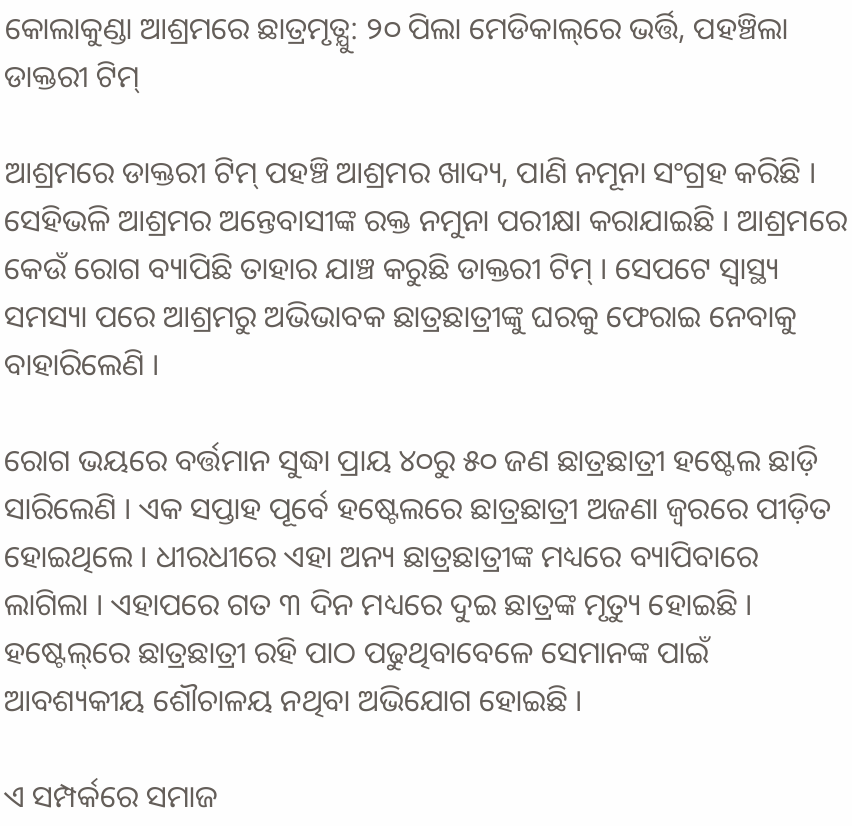କୋଲାକୁଣ୍ଡା ଆଶ୍ରମରେ ଛାତ୍ରମୃତ୍ଯୁ: ୨୦ ପିଲା ମେଡିକାଲ୍‌ରେ ଭର୍ତ୍ତି, ପହଞ୍ଚିଲା ଡାକ୍ତରୀ ଟିମ୍‌

ଆଶ୍ରମରେ ଡାକ୍ତରୀ ଟିମ୍‌ ପହଞ୍ଚି ଆଶ୍ରମର ଖାଦ୍ୟ, ପାଣି ନମୂନା ସଂଗ୍ରହ କରିଛି । ସେହିଭଳି ଆଶ୍ରମର ଅନ୍ତେବାସୀଙ୍କ ରକ୍ତ ନମୁନା ପରୀକ୍ଷା କରାଯାଇଛି । ଆଶ୍ରମରେ କେଉଁ ରୋଗ ବ୍ୟାପିଛି ତାହାର ଯାଞ୍ଚ କରୁଛି ଡାକ୍ତରୀ ଟିମ୍‌ । ସେପଟେ ସ୍ବାସ୍ଥ୍ୟ ସମସ୍ୟା ପରେ ଆଶ୍ରମରୁ ଅଭିଭାବକ ଛାତ୍ରଛାତ୍ରୀଙ୍କୁ ଘରକୁ ଫେରାଇ ନେବାକୁ ବାହାରିଲେଣି ।

ରୋଗ ଭୟରେ ବର୍ତ୍ତମାନ ସୁଦ୍ଧା ପ୍ରାୟ ୪୦ରୁ ୫୦ ଜଣ ଛାତ୍ରଛାତ୍ରୀ ହଷ୍ଟେଲ ଛାଡ଼ି ସାରିଲେଣି । ଏକ ସପ୍ତାହ ପୂର୍ବେ ହଷ୍ଟେଲରେ ଛାତ୍ରଛାତ୍ରୀ ଅଜଣା ଜ୍ବରରେ ପୀଡ଼ିତ ହୋଇଥିଲେ । ଧୀରଧୀରେ ଏହା ଅନ୍ୟ ଛାତ୍ରଛାତ୍ରୀଙ୍କ ମଧ୍ୟରେ ବ୍ୟାପିବାରେ ଲାଗିଲା । ଏହାପରେ ଗତ ୩ ଦିନ ମଧ୍ୟରେ ଦୁଇ ଛାତ୍ରଙ୍କ ମୃତ୍ୟୁ ହୋଇଛି । ହଷ୍ଟେଲ୍‌ରେ ଛାତ୍ରଛାତ୍ରୀ ରହି ପାଠ ପଢୁଥିବାବେଳେ ସେମାନଙ୍କ ପାଇଁ ଆବଶ୍ୟକୀୟ ଶୌଚାଳୟ ନଥିବା ଅଭିଯୋଗ ହୋଇଛି ।

ଏ ସମ୍ପର୍କରେ ସମାଜ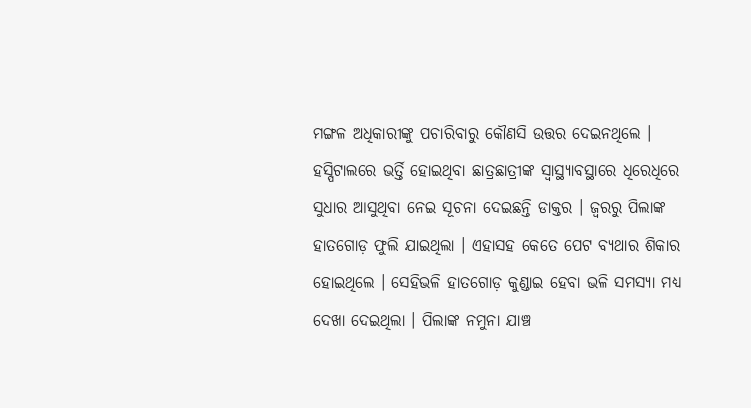ମଙ୍ଗଳ ଅଧିକାରୀଙ୍କୁ ପଚାରିବାରୁ କୌଣସି ଉତ୍ତର ଦେଇନଥିଲେ । ହସ୍ପିଟାଲରେ ଭର୍ତ୍ତି ହୋଇଥିବା ଛାତ୍ରଛାତ୍ରୀଙ୍କ ସ୍ବାସ୍ଥ୍ୟାବସ୍ଥାରେ ଧିରେଧିରେ ସୁଧାର ଆସୁଥିବା ନେଇ ସୂଚନା ଦେଇଛନ୍ତି ଡାକ୍ତର । ଜ୍ବରରୁ ପିଲାଙ୍କ ହାତଗୋଡ଼ ଫୁଲି ଯାଇଥିଲା । ଏହାସହ କେତେ ପେଟ ବ୍ୟଥାର ଶିକାର ହୋଇଥିଲେ । ସେହିଭଳି ହାତଗୋଡ଼ କୁଣ୍ଡାଇ ହେବା ଭଳି ସମସ୍ୟା ମଧ୍ୟ ଦେଖା ଦେଇଥିଲା । ପିଲାଙ୍କ ନମୁନା ଯାଞ୍ଚ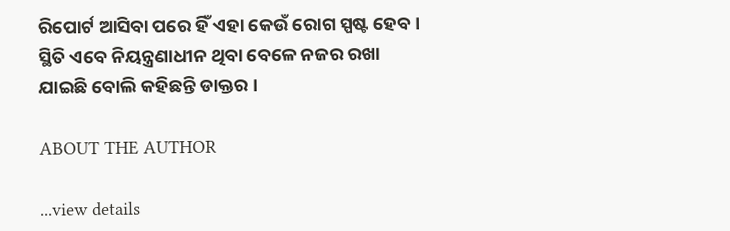ରିପୋର୍ଟ ଆସିବା ପରେ ହିଁ ଏହା କେଉଁ ରୋଗ ସ୍ପଷ୍ଟ ହେବ । ସ୍ଥିତି ଏବେ ନିୟନ୍ତ୍ରଣାଧୀନ ଥିବା ବେଳେ ନଜର ରଖା ଯାଇଛି ବୋଲି କହିଛନ୍ତି ଡାକ୍ତର ।

ABOUT THE AUTHOR

...view details